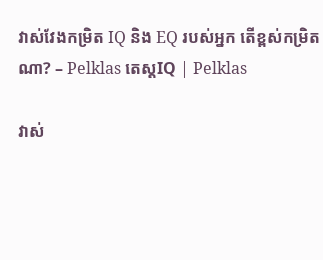វាស់វែងកម្រិត IQ និង EQ របស់អ្នក តើខ្ពស់កម្រិតណា? – Pelklas តេស្តIQ | Pelklas

វាស់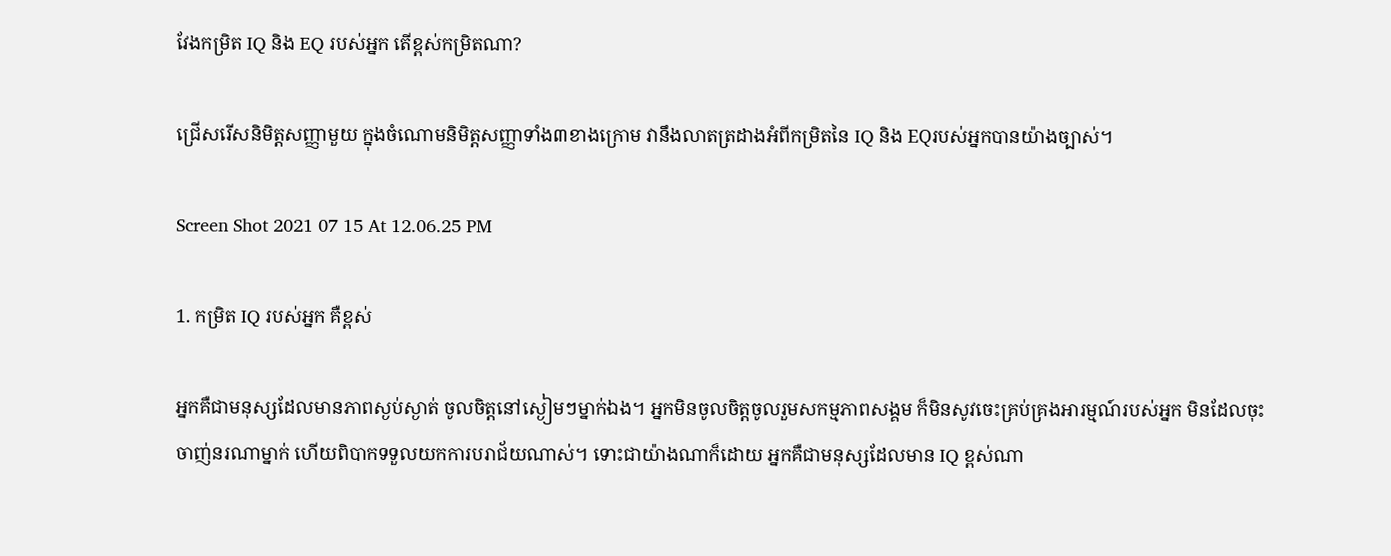វែងកម្រិត IQ និង EQ របស់អ្នក តើខ្ពស់កម្រិតណា?

ជ្រើសរើសនិមិត្តសញ្ញាមួយ ក្នុងចំណោមនិមិត្តសញ្ញាទាំង៣ខាងក្រោម វានឹងលាតត្រដាងអំពីកម្រិតនៃ IQ និង EQរបស់អ្នកបានយ៉ាងច្បាស់។

Screen Shot 2021 07 15 At 12.06.25 PM

1. កម្រិត IQ របស់អ្នក គឺខ្ពស់

អ្នកគឺជាមនុស្សដែលមានភាពស្ងប់ស្ងាត់ ចូលចិត្តនៅស្ងៀមៗម្នាក់ឯង។ អ្នកមិនចូលចិត្តចូលរួមសកម្មភាពសង្គម ក៏មិនសូវចេះគ្រប់គ្រងអារម្មណ៍របស់អ្នក មិនដែលចុះចាញ់នរណាម្នាក់ ហើយពិបាកទទួលយកការបរាជ័យណាស់។ ទោះជាយ៉ាងណាក៏ដោយ អ្នកគឺជាមនុស្សដែលមាន IQ ខ្ពស់ណា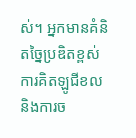ស់។ អ្នកមានគំនិតច្នៃប្រឌិតខ្ពស់ ការគិតឡូជីខល និងការច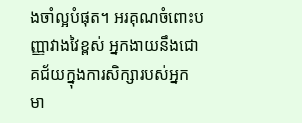ងចាំល្អបំផុត។ អរគុណចំពោះបញ្ញាវាងវៃខ្ពស់ អ្នកងាយនឹងជោគជ័យក្នុងការសិក្សារបស់អ្នក មា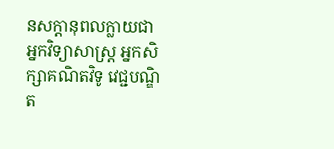នសក្តានុពលក្លាយជាអ្នកវិទ្យាសាស្ត្រ អ្នកសិក្សាគណិតវិទូ វេជ្ជបណ្ឌិត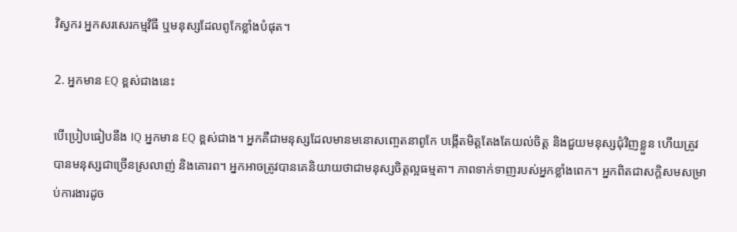វិស្វករ អ្នកសរសេរកម្មវិធី ឬមនុស្សដែលពូកែខ្លាំងបំផុត។

2. អ្នកមាន EQ ខ្ពស់ជាងនេះ

បើប្រៀបធៀបនឹង IQ អ្នកមាន EQ ខ្ពស់ជាង។ អ្នកគឺជាមនុស្សដែលមានមនោសញ្ចេតនាពូកែ បង្កើតមិត្តតែងតែយល់ចិត្ត និងជួយមនុស្សជុំវិញខ្លួន ហើយត្រូវបានមនុស្សជាច្រើនស្រលាញ់ និងគោរព។ អ្នកអាចត្រូវបានគេនិយាយថាជាមនុស្សចិត្តល្អធម្មតា។ ភាពទាក់ទាញរបស់អ្នកខ្លាំងពេក។ អ្នកពិតជាសក្តិសមសម្រាប់ការងារដូច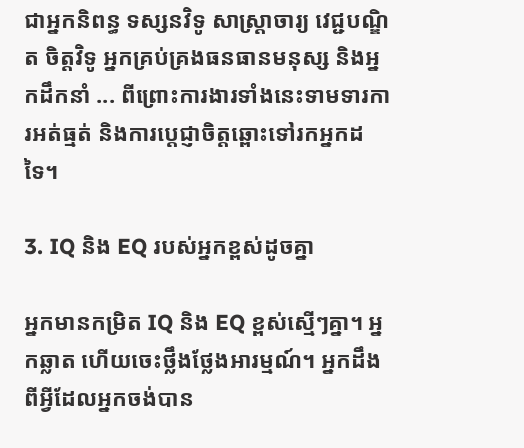ជាអ្នកនិពន្ធ ទស្សនវិទូ សាស្ត្រាចារ្យ វេជ្ជបណ្ឌិត ចិត្តវិទូ អ្នកគ្រប់គ្រងធនធានមនុស្ស និងអ្នកដឹកនាំ ... ពីព្រោះការងារទាំងនេះទាមទារការអត់ធ្មត់ និងការប្តេជ្ញាចិត្តឆ្ពោះទៅរកអ្នកដទៃ។

3. IQ និង EQ របស់អ្នកខ្ពស់ដូចគ្នា

អ្នកមានកម្រិត IQ និង EQ ខ្ពស់ស្មើៗគ្នា។ អ្នកឆ្លាត ហើយចេះថ្លឹងថ្លែងអារម្មណ៍។ អ្នកដឹងពីអ្វីដែលអ្នកចង់បាន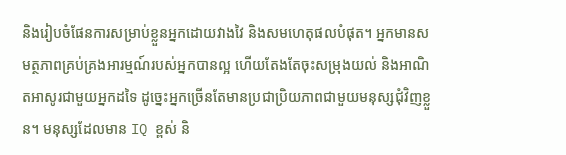និងរៀបចំផែនការសម្រាប់ខ្លួនអ្នកដោយវាងវៃ និងសមហេតុផលបំផុត។ អ្នកមានសមត្ថភាពគ្រប់គ្រងអារម្មណ៍របស់អ្នកបានល្អ ហើយតែងតែចុះសម្រុងយល់ និងអាណិតអាសូរជាមួយអ្នកដទៃ ដូច្នេះអ្នកច្រើនតែមានប្រជាប្រិយភាពជាមួយមនុស្សជុំវិញខ្លួន។ មនុស្សដែលមាន IQ ខ្ពស់ និ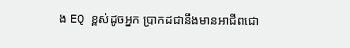ង EQ ខ្ពស់ដូចអ្នក ប្រាកដជានឹងមានអាជីពជោ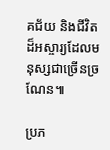គជ័យ និងជីវិតដ៏អស្ចារ្យដែលមនុស្សជាច្រើនច្រណែន៕

ប្រភ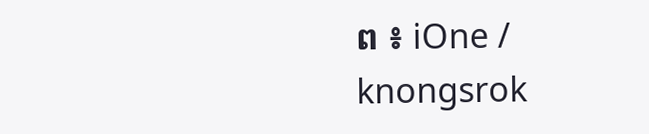ព ៖ iOne / knongsrok